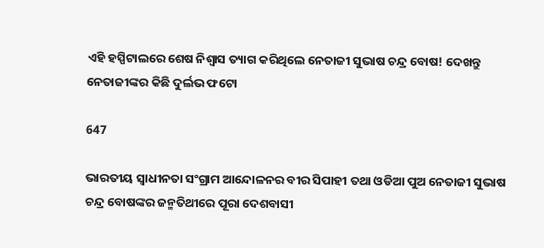ଏହି ହସ୍ପିଟାଲରେ ଶେଷ ନିଶ୍ୱାସ ତ୍ୟାଗ କରିଥିଲେ ନେତାଜୀ ସୁଭାଷ ଚନ୍ଦ୍ର ବୋଷ! ଦେଖନ୍ତୁ ନେତାଜୀଙ୍କର କିଛି ଦୁର୍ଲଭ ଫଟୋ

647

ଭାରତୀୟ ସ୍ୱାଧୀନତା ସଂଗ୍ରାମ ଆନ୍ଦୋଳନର ବୀର ସିପାହୀ ତଥା ଓଡିଆ ପୁଅ ନେତାଜୀ ସୁଭାଷ ଚନ୍ଦ୍ର ବୋଷଙ୍କର ଜନ୍ମତିଥୀରେ ପୂରା ଦେଶବାସୀ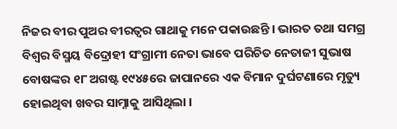ନିଜର ବୀର ପୁଅର ବୀରତ୍ୱର ଗାଥାକୁ ମନେ ପକାଉଛନ୍ତି । ଭାରତ ତଥା ସମଗ୍ର ବିଶ୍ୱର ବିସ୍ମୟ ବିଦ୍ରୋହୀ ସଂଗ୍ରାମୀ ନେତା ଭାବେ ପରିଚିତ ନେତାଜୀ ସୁଭାଷ ବୋଷଙ୍କର ୧୮ ଅଗଷ୍ଟ ୧୯୪୫ରେ ଜାପାନରେ ଏକ ବିମାନ ଦୁର୍ଘଟଣାରେ ମୃତ୍ୟୁ ହୋଇଥିବା ଖବର ସାମ୍ନାକୁ ଆସିଥିଲା ।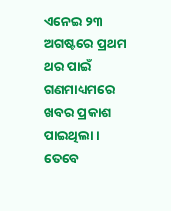ଏନେଇ ୨୩ ଅଗଷ୍ଟରେ ପ୍ରଥମ ଥର ପାଇଁ ଗଣମାଧ୍ୟମରେ ଖବର ପ୍ରକାଶ ପାଇଥିଲା । ତେବେ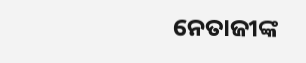ନେତାଜୀଙ୍କ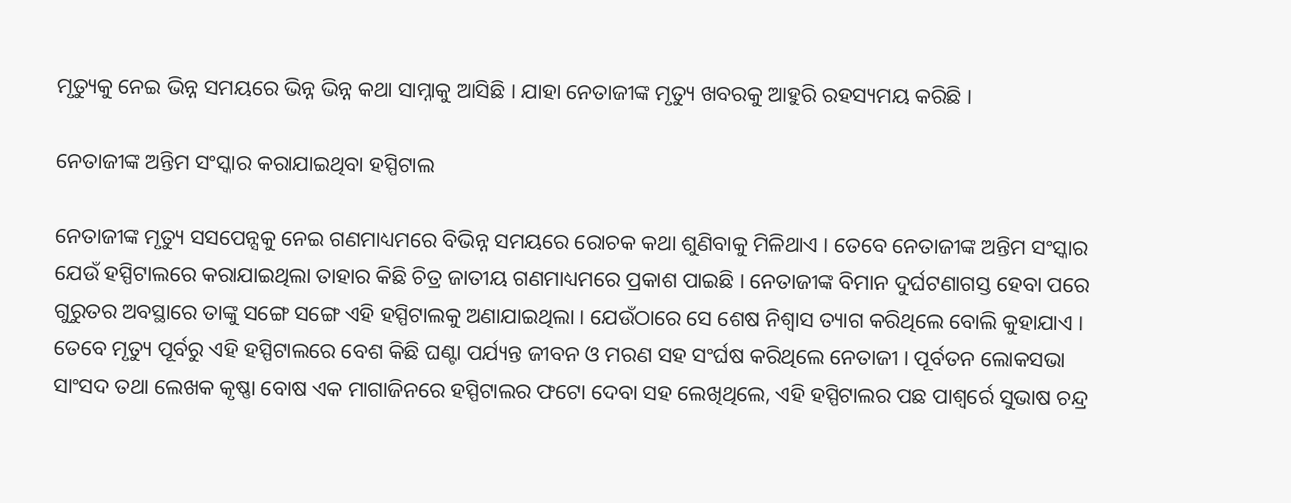ମୃତ୍ୟୁକୁ ନେଇ ଭିନ୍ନ ସମୟରେ ଭିନ୍ନ ଭିନ୍ନ କଥା ସାମ୍ନାକୁ ଆସିଛି । ଯାହା ନେତାଜୀଙ୍କ ମୃତ୍ୟୁ ଖବରକୁ ଆହୁରି ରହସ୍ୟମୟ କରିଛି ।

ନେତାଜୀଙ୍କ ଅନ୍ତିମ ସଂସ୍କାର କରାଯାଇଥିବା ହସ୍ପିଟାଲ

ନେତାଜୀଙ୍କ ମୃତ୍ୟୁ ସସପେନ୍ସକୁ ନେଇ ଗଣମାଧ୍ୟମରେ ବିଭିନ୍ନ ସମୟରେ ରୋଚକ କଥା ଶୁଣିବାକୁ ମିଳିଥାଏ । ତେବେ ନେତାଜୀଙ୍କ ଅନ୍ତିମ ସଂସ୍କାର ଯେଉଁ ହସ୍ପିଟାଲରେ କରାଯାଇଥିଲା ତାହାର କିଛି ଚିତ୍ର ଜାତୀୟ ଗଣମାଧ୍ୟମରେ ପ୍ରକାଶ ପାଇଛି । ନେତାଜୀଙ୍କ ବିମାନ ଦୁର୍ଘଟଣାଗସ୍ତ ହେବା ପରେ ଗୁରୁତର ଅବସ୍ଥାରେ ତାଙ୍କୁ ସଙ୍ଗେ ସଙ୍ଗେ ଏହି ହସ୍ପିଟାଲକୁ ଅଣାଯାଇଥିଲା । ଯେଉଁଠାରେ ସେ ଶେଷ ନିଶ୍ୱାସ ତ୍ୟାଗ କରିଥିଲେ ବୋଲି କୁହାଯାଏ । ତେବେ ମୃତ୍ୟୁ ପୂର୍ବରୁ ଏହି ହସ୍ପିଟାଲରେ ବେଶ କିଛି ଘଣ୍ଟା ପର୍ଯ୍ୟନ୍ତ ଜୀବନ ଓ ମରଣ ସହ ସଂର୍ଘଷ କରିଥିଲେ ନେତାଜୀ । ପୂର୍ବତନ ଲୋକସଭା ସାଂସଦ ତଥା ଲେଖକ କୃଷ୍ଣା ବୋଷ ଏକ ମାଗାଜିନରେ ହସ୍ପିଟାଲର ଫଟୋ ଦେବା ସହ ଲେଖିଥିଲେ, ଏହି ହସ୍ପିଟାଲର ପଛ ପାଶ୍ୱର୍ରେ ସୁଭାଷ ଚନ୍ଦ୍ର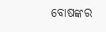ବୋଷଙ୍କର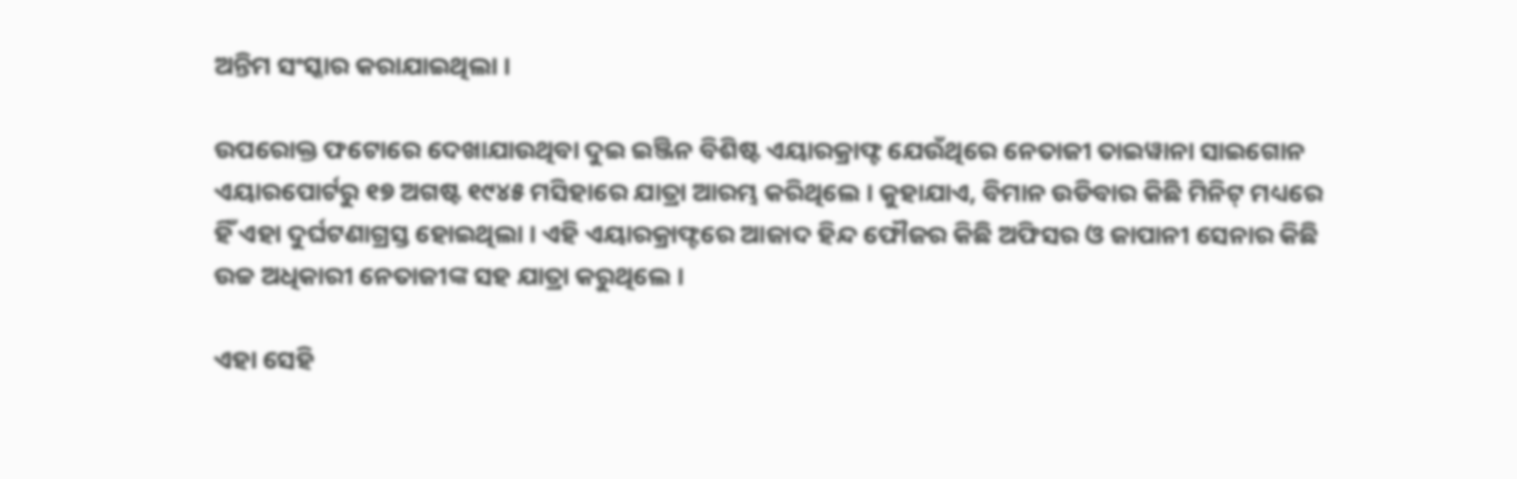ଅନ୍ତିମ ସଂସ୍କାର କରାଯାଇଥିଲା ।

ଉପରୋକ୍ତ ଫଟୋରେ ଦେଖାଯାଉଥିବା ଦୁଇ ଇଞ୍ଜିନ ବିଶିଷ୍ଟ ଏୟାରକ୍ରାଫ୍ଟ ଯେଉଁଥିରେ ନେତାଜୀ ତାଇୱାନା ସାଇଗୋନ ଏୟାରପୋର୍ଟରୁ ୧୭ ଅଗଷ୍ଟ ୧୯୪୫ ମସିହାରେ ଯାତ୍ରା ଆରମ୍ଭ କରିଥିଲେ । କୁହାଯାଏ, ବିମାନ ଉଡିବାର କିଛି ମିନିଟ୍ ମଧ୍ୟରେ ହିଁ ଏହା ଦୁର୍ଘଟଣାଗ୍ରସ୍ତ ହୋଇଥିଲା । ଏହି ଏୟାରକ୍ରାଫ୍ଟରେ ଆଜାଦ ହିନ୍ଦ ଫୌଜର କିଛି ଅଫିସର ଓ ଜାପାନୀ ସେନାର କିଛି ଉଚ୍ଚ ଅଧିକାରୀ ନେତାଜୀଙ୍କ ସହ ଯାତ୍ରା କରୁଥିଲେ ।

ଏହା ସେହି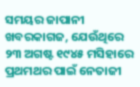ସମୟର ଜାପାନୀ ଖବରକାଗଜ, ଯେଉଁଥିରେ ୨୩ ଅଗଷ୍ଟ ୧୯୪୫ ମସିହାରେ ପ୍ରଥମଥର ପାଇଁ ନେତାଜୀ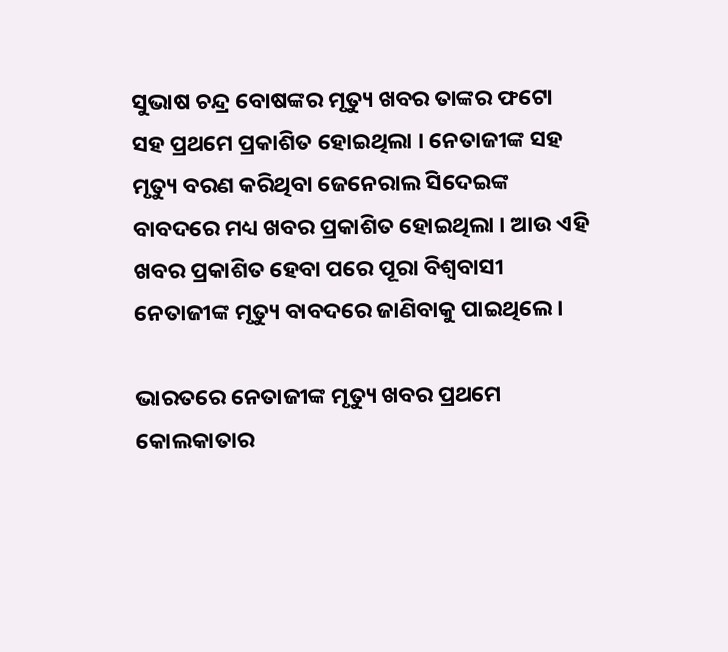ସୁଭାଷ ଚନ୍ଦ୍ର ବୋଷଙ୍କର ମୃତ୍ୟୁ ଖବର ତାଙ୍କର ଫଟୋ ସହ ପ୍ରଥମେ ପ୍ରକାଶିତ ହୋଇଥିଲା । ନେତାଜୀଙ୍କ ସହ ମୃତ୍ୟୁ ବରଣ କରିଥିବା ଜେନେରାଲ ସିଦେଇଙ୍କ ବାବଦରେ ମଧ୍ୟ ଖବର ପ୍ରକାଶିତ ହୋଇଥିଲା । ଆଉ ଏହି ଖବର ପ୍ରକାଶିତ ହେବା ପରେ ପୂରା ବିଶ୍ୱବାସୀ ନେତାଜୀଙ୍କ ମୃତ୍ୟୁ ବାବଦରେ ଜାଣିବାକୁ ପାଇଥିଲେ ।

ଭାରତରେ ନେତାଜୀଙ୍କ ମୃତ୍ୟୁ ଖବର ପ୍ରଥମେ କୋଲକାତାର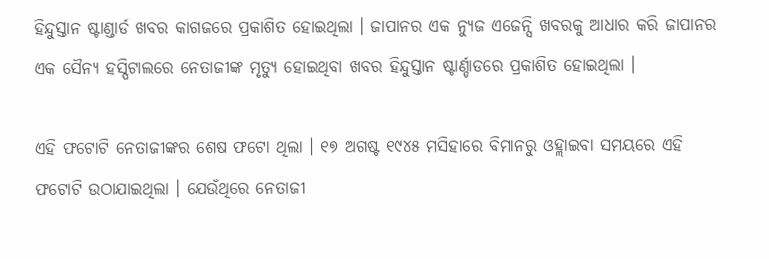ହିନ୍ଦୁସ୍ତାନ ଷ୍ଟାଣ୍ଡାର୍ଡ ଖବର କାଗଜରେ ପ୍ରକାଶିତ ହୋଇଥିଲା । ଜାପାନର ଏକ ନ୍ୟୁଜ ଏଜେନ୍ସି ଖବରକୁ ଆଧାର କରି ଜାପାନର ଏକ ସୈନ୍ୟ ହସ୍ପିଟାଲରେ ନେତାଜୀଙ୍କ ମୃତ୍ୟୁ ହୋଇଥିବା ଖବର ହିନ୍ଦୁସ୍ତାନ ଷ୍ଟାର୍ଣ୍ଡାଡରେ ପ୍ରକାଶିତ ହୋଇଥିଲା ।

ଏହି ଫଟୋଟି ନେତାଜୀଙ୍କର ଶେଷ ଫଟୋ ଥିଲା । ୧୭ ଅଗଷ୍ଟ ୧୯୪୫ ମସିହାରେ ବିମାନରୁ ଓହ୍ଲାଇବା ସମୟରେ ଏହି ଫଟୋଟି ଉଠାଯାଇଥିଲା । ଯେଉଁଥିରେ ନେତାଜୀ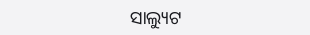ସାଲ୍ୟୁଟ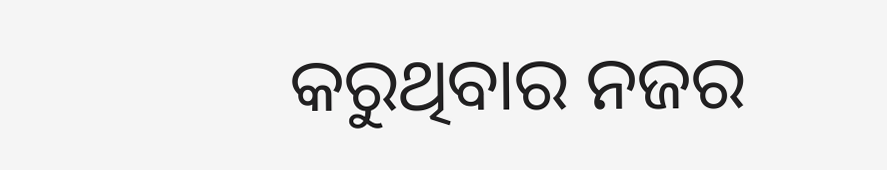କରୁଥିବାର ନଜର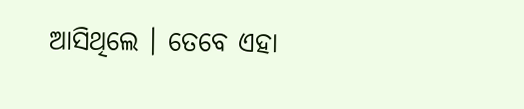ଆସିଥିଲେ । ତେବେ ଏହା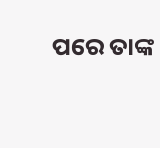ପରେ ତାଙ୍କ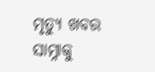ମୃତ୍ୟୁ ଖବର ସାମ୍ନାକୁ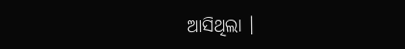ଆସିଥିଲା ।